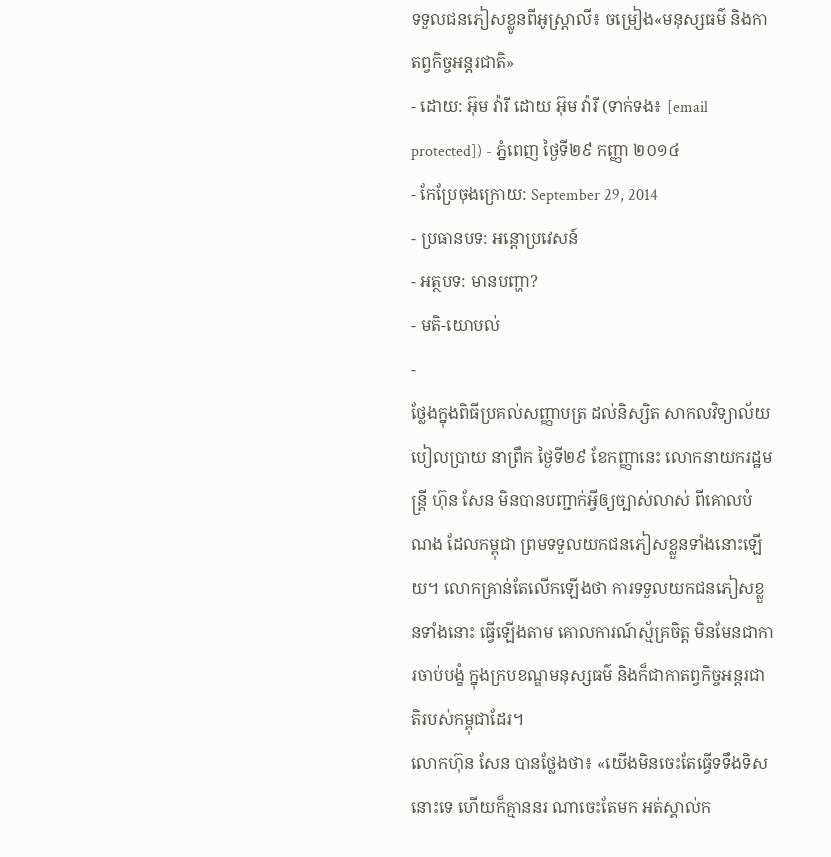ទទួលជនភៀសខ្លូនពីអូស្ត្រាលី៖ ចម្រៀង«មនុស្សធម៌ និងកាតព្វកិច្ចអន្តរជាតិ»
- ដោយ: អ៊ុម វ៉ារី ដោយ អ៊ុម វ៉ារី (ទាក់ទង៖ [email protected]) - ភ្នំពេញ ថ្ងៃទី២៩ កញ្ញា ២០១៤
- កែប្រែចុងក្រោយ: September 29, 2014
- ប្រធានបទ: អន្តោប្រវេសន៍
- អត្ថបទ: មានបញ្ហា?
- មតិ-យោបល់
-
ថ្លែងក្នុងពិធីប្រគល់សញ្ញាបត្រ ដល់និស្សិត សាកលវិទ្យាល័យបៀលប្រាយ នាព្រឹក ថ្ងៃទី២៩ ខែកញ្ញានេះ លោកនាយករដ្ឋមន្រ្តី ហ៊ុន សែន មិនបានបញ្ជាក់អ្វីឲ្យច្បាស់លាស់ ពីគោលបំណង ដែលកម្ពុជា ព្រមទទួលយកជនភៀសខ្លួនទាំងនោះឡើយ។ លោកគ្រាន់តែលើកឡើងថា ការទទួលយកជនភៀសខ្លួនទាំងនោះ ធ្វើឡើងតាម គោលការណ៍ស្ម័គ្រចិត្ត មិនមែនជាការចាប់បង្ខំ ក្នុងក្របខណ្ឌមនុស្សធម៌ និងក៏ជាកាតព្វកិច្ចអន្តរជាតិរបស់កម្ពុជាដែរ។
លោកហ៊ុន សែន បានថ្លែងថា៖ «យើងមិនចេះតែធ្វើទទឹងទិសនោះទេ ហើយក៏គ្មាននរ ណាចេះតែមក អត់ស្គាល់ក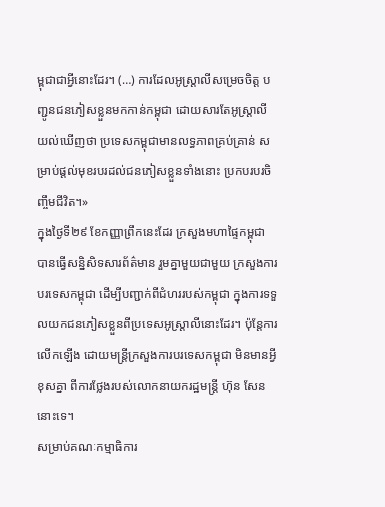ម្ពុជាជាអ្វីនោះដែរ។ (…) ការដែលអូស្ត្រាលីសម្រេចចិត្ត បញ្ជូនជនភៀសខ្លួនមកកាន់កម្ពុជា ដោយសារតែអូស្ត្រាលីយល់ឃើញថា ប្រទេសកម្ពុជាមានលទ្ធភាពគ្រប់គ្រាន់ សម្រាប់ផ្តល់មុខរបរដល់ជនភៀសខ្លួនទាំងនោះ ប្រកបរបរចិញ្ចឹមជីវិត។»
ក្នុងថ្ងៃទី២៩ ខែកញ្ញាព្រឹកនេះដែរ ក្រសួងមហាផ្ទៃកម្ពុជា បានធ្វើសន្និសិទសារព័ត៌មាន រួមគ្នាមួយជាមួយ ក្រសួងការបរទេសកម្ពុជា ដើម្បីបញ្ជាក់ពីជំហររបស់កម្ពុជា ក្នុងការទទួលយកជនភៀសខ្លួនពីប្រទេសអូស្ត្រាលីនោះដែរ។ ប៉ុន្តែការលើកឡើង ដោយមន្ត្រីក្រសួងការបរទេសកម្ពុជា មិនមានអ្វីខុសគ្នា ពីការថ្លែងរបស់លោកនាយករដ្ឋមន្ត្រី ហ៊ុន សែន នោះទេ។
សម្រាប់គណៈកម្មាធិការ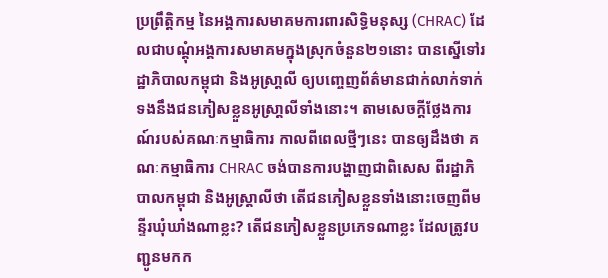ប្រព្រឹត្តិកម្ម នៃអង្គការសមាគមការពារសិទ្ធិមនុស្ស (CHRAC) ដែលជាបណ្ដុំអង្គការសមាគមក្នុងស្រុកចំនួន២១នោះ បានស្នើទៅរដ្ឋាភិបាលកម្ពុជា និងអូស្រា្តលី ឲ្យបញេ្ចញព័ត៌មានជាក់លាក់ទាក់ទងនឹងជនភៀសខ្លួនអូស្រា្តលីទាំងនោះ។ តាមសេចក្តីថ្លែងការណ៍របស់គណៈកម្មាធិការ កាលពីពេលថ្មីៗនេះ បានឲ្យដឹងថា គណៈកម្មាធិការ CHRAC ចង់បានការបង្ហាញជាពិសេស ពីរដ្ឋាភិបាលកម្ពុជា និងអូស្ត្រាលីថា តើជនភៀសខ្លួនទាំងនោះចេញពីមន្ទីរឃុំឃាំងណាខ្លះ? តើជនភៀសខ្លួនប្រភេទណាខ្លះ ដែលត្រូវបញ្ជូនមកក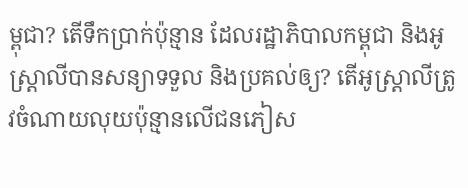ម្ពុជា? តើទឹកប្រាក់ប៉ុន្មាន ដែលរដ្ឋាភិបាលកម្ពុជា និងអូស្ត្រាលីបានសន្យាទទួល និងប្រគល់ឲ្យ? តើអូស្ត្រាលីត្រូវចំណាយលុយប៉ុន្មានលើជនភៀស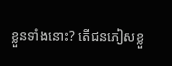ខ្លួនទាំងនោះ? តើជនភៀសខ្លួ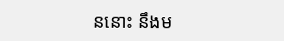ននោះ នឹងម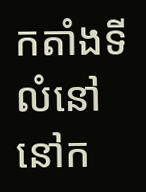កតាំងទីលំនៅនៅក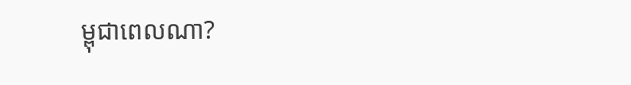ម្ពុជាពេលណា?